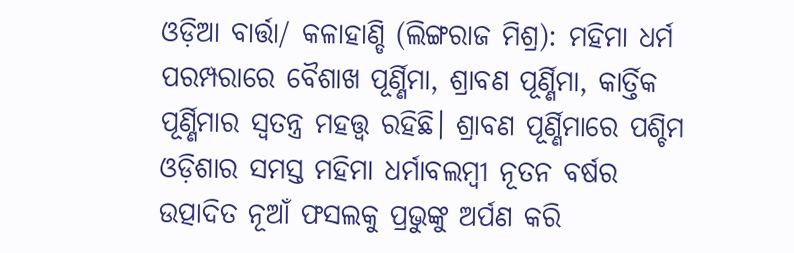ଓଡ଼ିଆ ବାର୍ତ୍ତା/ କଳାହାଣ୍ଡି (ଲିଙ୍ଗରାଜ ମିଶ୍ର): ମହିମା ଧର୍ମ ପରମ୍ପରାରେ ବୈଶାଖ ପୂର୍ଣ୍ଣିମା, ଶ୍ରାବଣ ପୂର୍ଣ୍ଣିମା, କାର୍ତ୍ତିକ ପୂର୍ଣ୍ଣିମାର ସ୍ଵତନ୍ତ୍ର ମହତ୍ତ୍ଵ ରହିଛି। ଶ୍ରାବଣ ପୂର୍ଣ୍ଣିମାରେ ପଶ୍ଚିମ ଓଡ଼ିଶାର ସମସ୍ତ ମହିମା ଧର୍ମାବଲମ୍ବୀ ନୂତନ ବର୍ଷର ଉତ୍ପାଦିତ ନୂଆଁ ଫସଲକୁ ପ୍ରଭୁଙ୍କୁ ଅର୍ପଣ କରି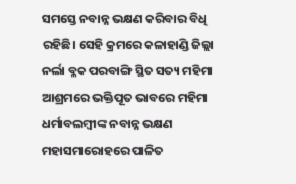ସମସ୍ତେ ନବାନ୍ନ ଭକ୍ଷଣ କରିବାର ବିଧି ରହିଛି। ସେହି କ୍ରମରେ କଳାହାଣ୍ଡି ଜିଲ୍ଲା ନର୍ଲା ବ୍ଳକ ପରବାଙ୍ଗି ସ୍ଥିତ ସତ୍ୟ ମହିମା ଆଶ୍ରମରେ ଭକ୍ତିପୂତ ଭାବରେ ମହିମା ଧର୍ମାବଲମ୍ବୀଙ୍କ ନବାନ୍ନ ଭକ୍ଷଣ ମହାସମାରୋହରେ ପାଳିତ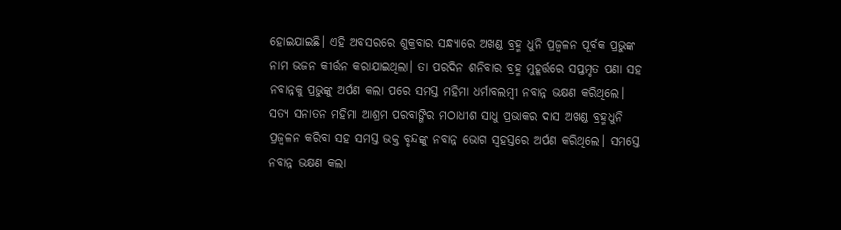ହୋଇଯାଇଛି। ଏହି ଅବସରରେ ଶୁକ୍ରବାର ସନ୍ଧ୍ୟାରେ ଅଖଣ୍ଡ ବ୍ରହ୍ମ ଧୁନି ପ୍ରଜ୍ବଳନ ପୂର୍ବକ ପ୍ରଭୁଙ୍କ ନାମ ଭଜନ କୀର୍ତ୍ତନ କରାଯାଇଥିଲା। ତା ପରଦିନ ଶନିବାର ବ୍ରହ୍ମ ମୁହୂର୍ତ୍ତରେ ସପ୍ତମୃତ ପଣା ସହ ନବାନ୍ନକୁ ପ୍ରଭୁଙ୍କୁ ଅର୍ପଣ କଲା ପରେ ସମସ୍ତ ମହିମା ଧର୍ମାବଲମ୍ବୀ ନବାନ୍ନ ଭକ୍ଷଣ କରିଥିଲେ। ସତ୍ୟ ସନାତନ ମହିମା ଆଶ୍ରମ ପରବାଙ୍ଗିର ମଠାଧୀଶ ସାଧୁ ପ୍ରଭାକର ଦାସ ଅଖଣ୍ଡ ବ୍ରହ୍ମଧୁନି ପ୍ରଜ୍ବଳନ କରିବା ସହ ସମସ୍ତ ଭକ୍ତ ବୃନ୍ଦଙ୍କୁ ନବାନ୍ନ ଭୋଗ ସ୍ଵହସ୍ତରେ ଅର୍ପଣ କରିଥିଲେ। ସମସ୍ତେ ନବାନ୍ନ ଭକ୍ଷଣ କଲା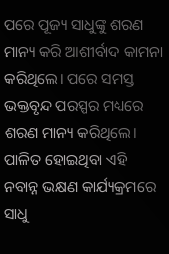ପରେ ପୂଜ୍ୟ ସାଧୁଙ୍କୁ ଶରଣ ମାନ୍ୟ କରି ଆଶୀର୍ବାଦ କାମନା କରିଥିଲେ। ପରେ ସମସ୍ତ ଭକ୍ତବୃନ୍ଦ ପରସ୍ପର ମଧ୍ୟରେ ଶରଣ ମାନ୍ୟ କରିଥିଲେ। ପାଳିତ ହୋଇଥିବା ଏହି ନବାନ୍ନ ଭକ୍ଷଣ କାର୍ଯ୍ୟକ୍ରମରେ ସାଧୁ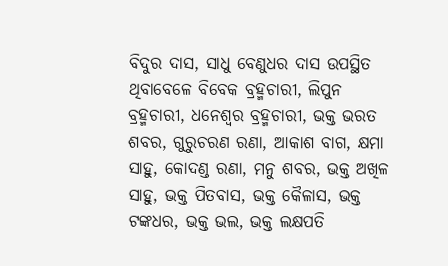ବିଦୁର ଦାସ, ସାଧୁ ବେଣୁଧର ଦାସ ଉପସ୍ଥିତ ଥିବାବେଳେ ବିବେକ ବ୍ରହ୍ମଚାରୀ, ଲିପୁନ ବ୍ରହ୍ମଚାରୀ, ଧନେଶ୍ଵର ବ୍ରହ୍ମଚାରୀ, ଭକ୍ତ ଭରତ ଶବର, ଗୁରୁଚରଣ ରଣା, ଆକାଶ ବାଗ, କ୍ଷମା ସାହୁ, କୋଦଣ୍ଡ ରଣା, ମନୁ ଶବର, ଭକ୍ତ ଅଖିଳ ସାହୁ, ଭକ୍ତ ପିତବାସ, ଭକ୍ତ କୈଳାସ, ଭକ୍ତ ଟଙ୍କଧର, ଭକ୍ତ ଭଲ, ଭକ୍ତ ଲକ୍ଷପତି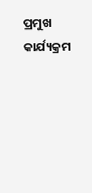ପ୍ରମୁଖ କାର୍ଯ୍ୟକ୍ରମ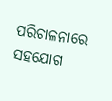ପରିଚାଳନାରେ ସହଯୋଗ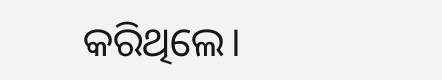କରିଥିଲେ।